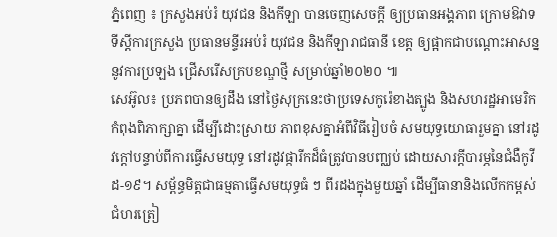ភ្នំពេញ ៖ ក្រសួងអប់រំ យុវជន និងកីឡា បានចេញសេចក្តី ឲ្យប្រធានអង្គភាព ក្រោមឱវាទទីស្តីការក្រសួង ប្រធានមន្ទីរអប់រំ យុវជន និងកីឡារាជធានី ខេត្ត ឲ្យផ្អាកជាបណ្តោះអាសន្ន នូវការប្រឡង ជ្រើសរើសក្របខណ្ឌថ្មី សម្រាប់ឆ្នាំ២០២០ ៕
សេអ៊ូល៖ ប្រភពបានឲ្យដឹង នៅថ្ងៃសុក្រនេះថាប្រទេសកូរ៉េខាងត្បូង និងសហរដ្ឋអាមេរិក កំពុងពិភាក្សាគ្នា ដើម្បីដោះស្រាយ ភាពខុសគ្នាអំពីវិធីរៀបចំ សមយុទ្ធយោធារួមគ្នា នៅរដូវក្តៅបន្ទាប់ពីការធ្វើសមយុទ្ធ នៅរដូវផ្ការីកដ៏ធំត្រូវបានបញ្ឈប់ ដោយសារក្តីបារម្ភនៃជំងឺកូវីដ-១៩។ សម្ព័ន្ធមិត្តជាធម្មតាធ្វើសមយុទ្ធធំ ៗ ពីរដងក្នុងមួយឆ្នាំ ដើម្បីធានានិងលើកកម្ពស់ ជំហរត្រៀ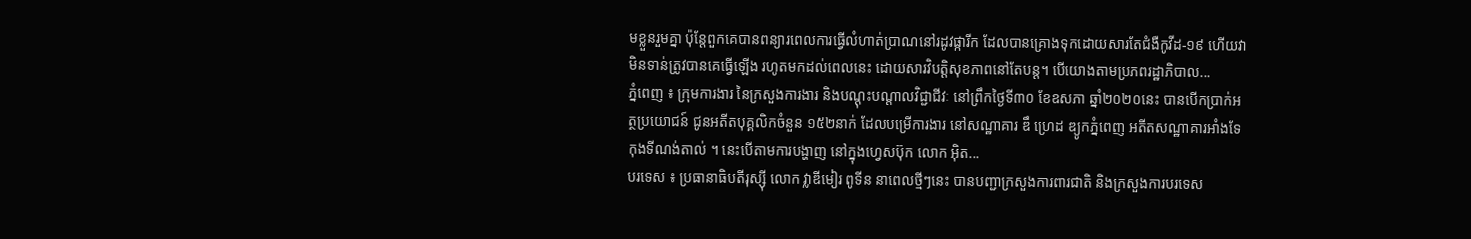មខ្លួនរួមគ្នា ប៉ុន្តែពួកគេបានពន្យារពេលការធ្វើលំហាត់ប្រាណនៅរដូវផ្ការីក ដែលបានគ្រោងទុកដោយសារតែជំងឺកូវីដ-១៩ ហើយវាមិនទាន់ត្រូវបានគេធ្វើឡើង រហូតមកដល់ពេលនេះ ដោយសារវិបត្តិសុខភាពនៅតែបន្ត។ បេីយោងតាមប្រភពរដ្ឋាភិបាល...
ភ្នំពេញ ៖ ក្រុមការងារ នៃក្រសួងការងារ និងបណ្តុះបណ្តាលវិជ្ជាជីវៈ នៅព្រឹកថ្ងៃទី៣០ ខែឧសភា ឆ្នាំ២០២០នេះ បានបើកប្រាក់អត្ថប្រយោជន៍ ជូនអតីតបុគ្គលិកចំនួន ១៥២នាក់ ដែលបម្រើការងារ នៅសណ្ឋាគារ ឌឹ ហ្រេដ ឌ្យូកភ្នំពេញ អតីតសណ្ឋាគារអាំងទែកុងទីណង់តាល់ ។ នេះបើតាមការបង្ហាញ នៅក្នុងហ្វេសប៊ុក លោក អ៊ិត...
បរទេស ៖ ប្រធានាធិបតីរុស្ស៊ី លោក វ្លាឌីមៀរ ពូទីន នាពេលថ្មីៗនេះ បានបញ្ជាក្រសួងការពារជាតិ និងក្រសួងការបរទេស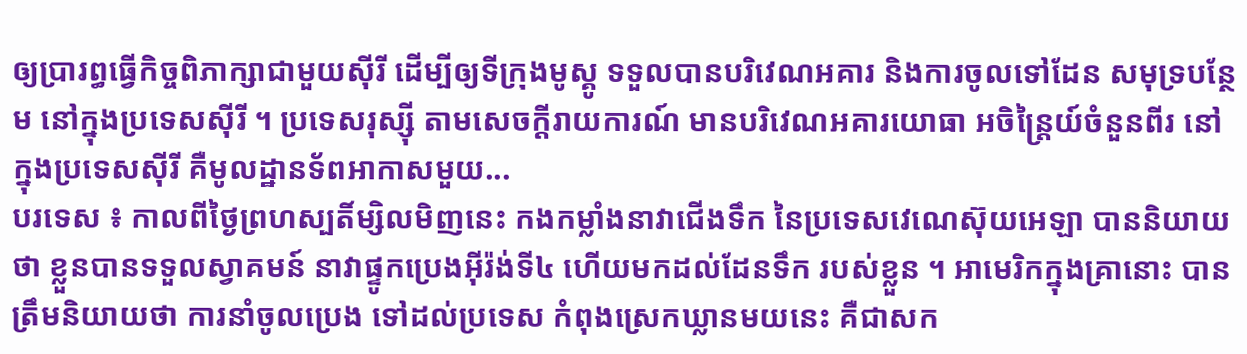ឲ្យប្រារព្ធធ្វើកិច្ចពិភាក្សាជាមួយស៊ីរី ដើម្បីឲ្យទីក្រុងមូស្គូ ទទួលបានបរិវេណអគារ និងការចូលទៅដែន សមុទ្របន្ថែម នៅក្នុងប្រទេសស៊ីរី ។ ប្រទេសរុស្ស៊ី តាមសេចក្តីរាយការណ៍ មានបរិវេណអគារយោធា អចិន្ត្រៃយ៍ចំនួនពីរ នៅក្នុងប្រទេសស៊ីរី គឺមូលដ្ឋានទ័ពអាកាសមួយ...
បរទេស ៖ កាលពីថ្ងៃព្រហស្បតិ៍ម្សិលមិញនេះ កងកម្លាំងនាវាជើងទឹក នៃប្រទេសវេណេស៊ុយអេឡា បាននិយាយថា ខ្លួនបានទទួលស្វាគមន៍ នាវាផ្ទូកប្រេងអ៊ីរ៉ង់ទី៤ ហើយមកដល់ដែនទឹក របស់ខ្លួន ។ អាមេរិកក្នុងគ្រានោះ បានត្រឹមនិយាយថា ការនាំចូលប្រេង ទៅដល់ប្រទេស កំពុងស្រេកឃ្លានមយនេះ គឺជាសក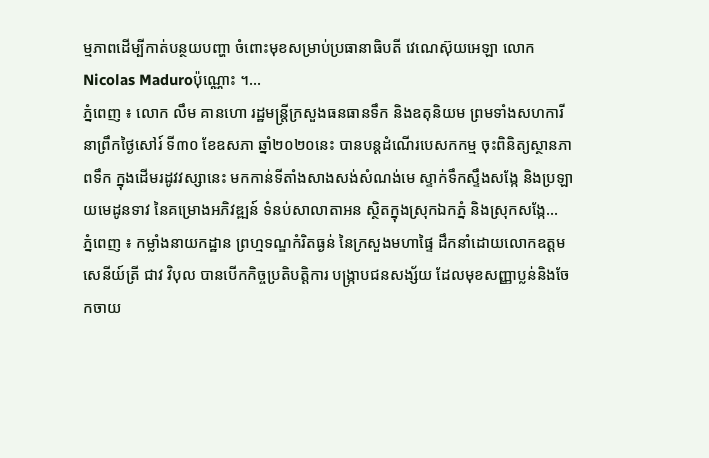ម្មភាពដើម្បីកាត់បន្ថយបញ្ហា ចំពោះមុខសម្រាប់ប្រធានាធិបតី វេណេស៊ុយអេឡា លោកNicolas Maduroប៉ុណ្ណោះ ។...
ភ្នំពេញ ៖ លោក លឹម គានហោ រដ្ឋមន្ត្រីក្រសួងធនធានទឹក និងឧតុនិយម ព្រមទាំងសហការី នាព្រឹកថ្ងៃសៅរ៍ ទី៣០ ខែឧសភា ឆ្នាំ២០២០នេះ បានបន្តដំណើរបេសកកម្ម ចុះពិនិត្យស្ថានភាពទឹក ក្នុងដើមរដូវវស្សានេះ មកកាន់ទីតាំងសាងសង់សំណង់មេ ស្ទាក់ទឹកស្ទឹងសង្កែ និងប្រឡាយមេដូនទាវ នៃគម្រោងអភិវឌ្ឍន៍ ទំនប់សាលាតាអន ស្ថិតក្នុងស្រុកឯកភ្នំ និងស្រុកសង្កែ...
ភ្នំពេញ ៖ កម្លាំងនាយកដ្ឋាន ព្រហ្មទណ្ឌកំរិតធ្ងន់ នៃក្រសួងមហាផ្ទៃ ដឹកនាំដោយលោកឧត្ដមសេនីយ៍ត្រី ជាវ វិបុល បានបើកកិច្ចប្រតិបត្តិការ បង្ក្រាបជនសង្ស័យ ដែលមុខសញ្ញាប្លន់និងចែកចាយ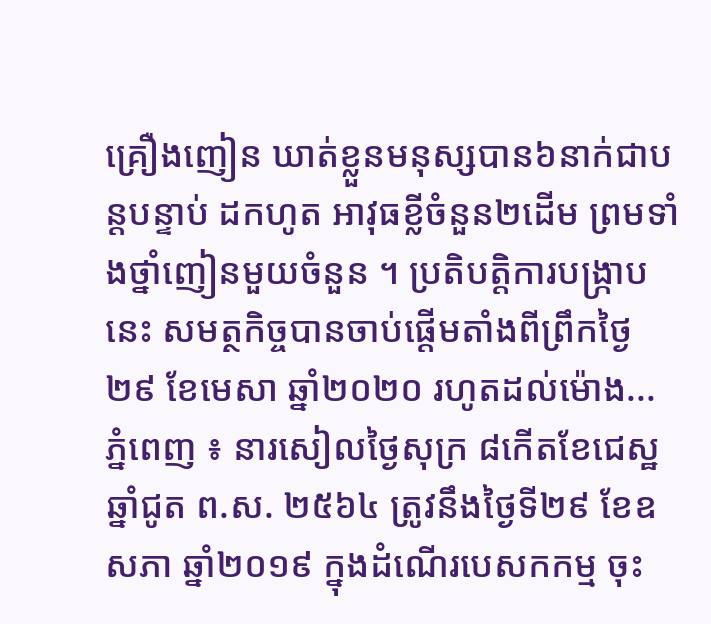គ្រឿងញៀន ឃាត់ខ្លួនមនុស្សបាន៦នាក់ជាបន្តបន្ទាប់ ដកហូត អាវុធខ្លីចំនួន២ដើម ព្រមទាំងថ្នាំញៀនមួយចំនួន ។ ប្រតិបត្តិការបង្ក្រាបនេះ សមត្ថកិច្ចបានចាប់ផ្ដើមតាំងពីព្រឹកថ្ងៃ២៩ ខែមេសា ឆ្នាំ២០២០ រហូតដល់ម៉ោង...
ភ្នំពេញ ៖ នារសៀលថ្ងៃសុក្រ ៨កើតខែជេស្ឋ ឆ្នាំជូត ព.ស. ២៥៦៤ ត្រូវនឹងថ្ងៃទី២៩ ខែឧសភា ឆ្នាំ២០១៩ ក្នុងដំណើរបេសកកម្ម ចុះ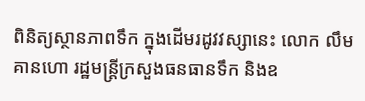ពិនិត្យស្ថានភាពទឹក ក្នុងដើមរដូវវស្សានេះ លោក លឹម គានហោ រដ្ឋមន្ត្រីក្រសួងធនធានទឹក និងឧ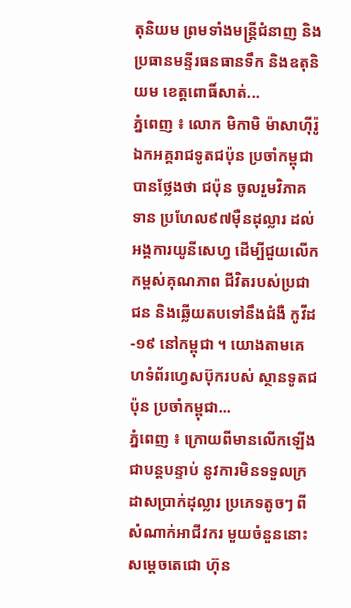តុនិយម ព្រមទាំងមន្រ្តីជំនាញ និងប្រធានមន្ទីរធនធានទឹក និងឧតុនិយម ខេត្តពោធិ៍សាត់...
ភ្នំពេញ ៖ លោក មិកាមិ ម៉ាសាហ៊ីរ៉ូ ឯកអគ្គរាជទូតជប៉ុន ប្រចាំកម្ពុជា បានថ្លែងថា ជប៉ុន ចូលរួមវិភាគទាន ប្រហែល៩៧ម៉ឺនដុល្លារ ដល់អង្គការយូនីសេហ្វ ដើម្បីជួយលើក កម្ពស់គុណភាព ជីវិតរបស់ប្រជាជន និងឆ្លើយតបទៅនឹងជំងឺ កូវីដ-១៩ នៅកម្ពុជា ។ យោងតាមគេហទំព័រហ្វេសប៊ុករបស់ ស្ថានទូតជប៉ុន ប្រចាំកម្ពុជា...
ភ្នំពេញ ៖ ក្រោយពីមានលើកឡើង ជាបន្តបន្ទាប់ នូវការមិនទទួលក្រដាសប្រាក់ដុល្លារ ប្រភេទតូចៗ ពីសំណាក់អាជីវករ មួយចំនួននោះ សម្ដេចតេជោ ហ៊ុន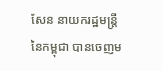សែន នាយករដ្ឋមន្រ្តី នៃកម្ពុជា បានចេញម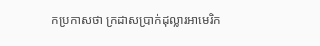កប្រកាសថា ក្រដាសប្រាក់ដុល្លារអាមេរិក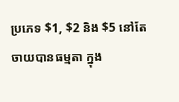ប្រភេទ $1, $2 និង $5 នៅតែចាយបានធម្មតា ក្នុង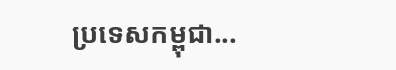ប្រទេសកម្ពុជា...